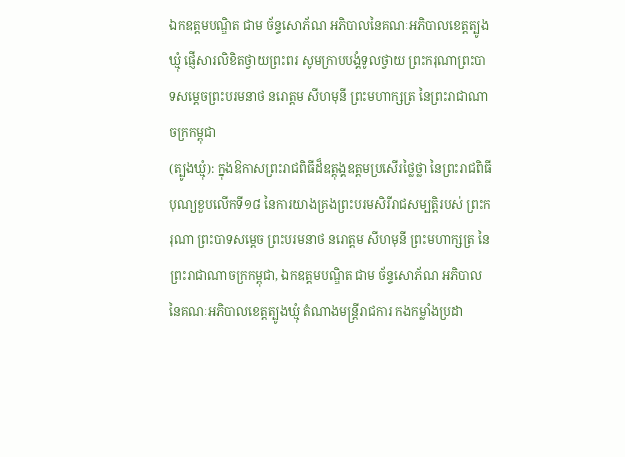ឯកឧត្តមបណ្ឌិត ជាម ច័ន្ទសោភ័ណ អភិបាលនៃគណៈអភិបាលខេត្តត្បូងឃ្មុំ ផ្ញើសារលិខិតថ្វាយព្រះពរ សូមក្រាបបង្គំទូលថ្វាយ ព្រះករុណាព្រះបាទសម្ដេចព្រះបរមនាថ នរោត្តម សីហមុនី ព្រះមហាក្សត្រ នៃព្រះរាជាណាចក្រកម្ពុជា
(ត្បូងឃ្មុំ): ក្នុងឱកាសព្រះរាជពិធីដ៏ឧត្ដុង្គឧត្ដមប្រសើរថ្លៃថ្លា នៃព្រះរាជពិធីបុណ្យខួបលើកទី១៨ នៃការយាងគ្រងព្រះបរមសិរីរាជសម្បត្តិរបស់ ព្រះករុណា ព្រះបាទសម្តេច ព្រះបរមនាថ នរោត្តម សីហមុនី ព្រះមហាក្សត្រ នៃព្រះរាជាណាចក្រកម្ពុជា, ឯកឧត្តមបណ្ឌិត ជាម ច័ន្ទសោភ័ណ អភិបាលនៃគណៈអភិបាលខេត្តត្បូងឃ្មុំ តំណាងមន្ត្រីរាជការ កងកម្លាំងប្រដា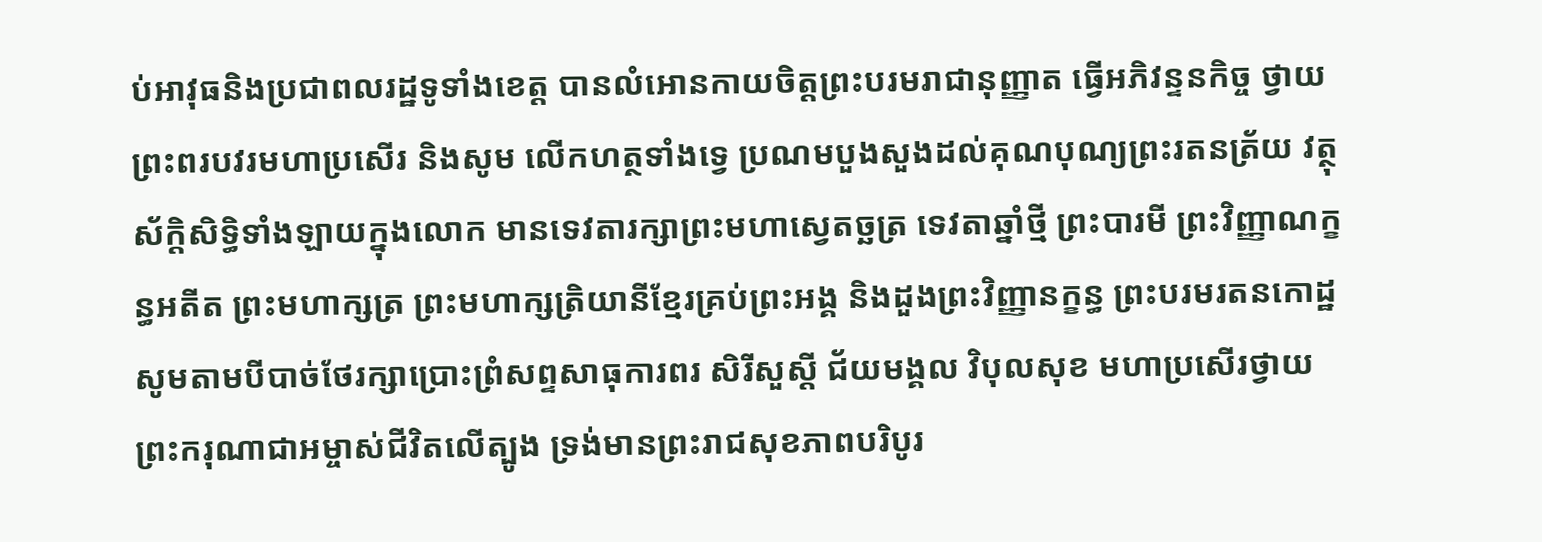ប់អាវុធនិងប្រជាពលរដ្ឋទូទាំងខេត្ត បានលំអោនកាយចិត្តព្រះបរមរាជានុញ្ញាត ធ្វើអភិវន្ទនកិច្ច ថ្វាយព្រះពរបវរមហាប្រសើរ និងសូម លើកហត្ថទាំងទ្វេ ប្រណមបួងសួងដល់គុណបុណ្យព្រះរតនត្រ័យ វត្ថុស័ក្តិសិទ្ធិទាំងឡាយក្នុងលោក មានទេវតារក្សាព្រះមហាស្វេតច្ឆត្រ ទេវតាឆ្នាំថ្មី ព្រះបារមី ព្រះវិញ្ញាណក្ខន្ធអតីត ព្រះមហាក្សត្រ ព្រះមហាក្សត្រិយានីខ្មែរគ្រប់ព្រះអង្គ និងដួងព្រះវិញ្ញានក្ខន្ធ ព្រះបរមរតនកោដ្ឋ សូមតាមបីបាច់ថែរក្សាប្រោះព្រំសព្ទសាធុការពរ សិរីសួស្ដី ជ័យមង្គល វិបុលសុខ មហាប្រសើរថ្វាយ ព្រះករុណាជាអម្ចាស់ជីវិតលើត្បូង ទ្រង់មានព្រះរាជសុខភាពបរិបូរ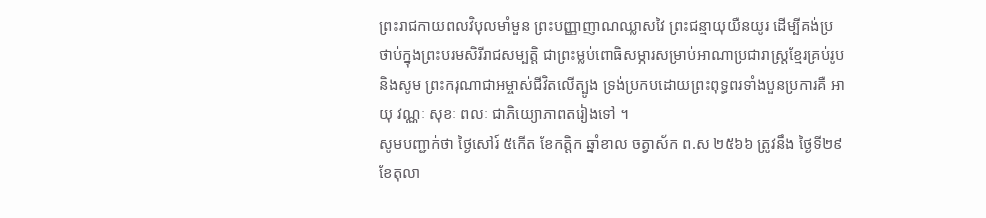ព្រះរាជកាយពលវិបុលមាំមួន ព្រះបញ្ញាញាណឈ្លាសវៃ ព្រះជន្មាយុយឺនយូរ ដើម្បីគង់ប្រថាប់ក្នុងព្រះបរមសិរីរាជសម្បត្តិ ជាព្រះម្លប់ពោធិសម្ភារសម្រាប់អាណាប្រជារាស្ត្រខ្មែរគ្រប់រូប និងសូម ព្រះករុណាជាអម្ចាស់ជីវិតលើត្បូង ទ្រង់ប្រកបដោយព្រះពុទ្ធពរទាំងបួនប្រការគឺ អាយុ វណ្ណៈ សុខៈ ពលៈ ជាភិយ្យោភាពតរៀងទៅ ។
សូមបញ្ជាក់ថា ថ្ងៃសៅរ៍ ៥កើត ខែកត្ដិក ឆ្នាំខាល ចត្វាស័ក ព.ស ២៥៦៦ ត្រូវនឹង ថ្ងៃទី២៩ ខែតុលា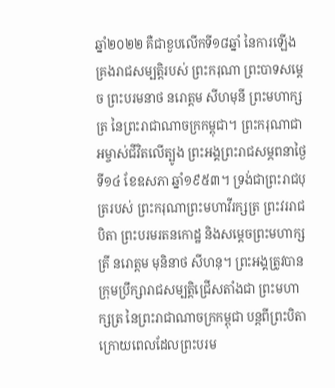ឆ្នាំ២០២២ គឺជាខួបលើកទី១៨ឆ្នាំ នៃការឡើងគ្រងរាជសម្បត្តិរបស់ ព្រះករុណា ព្រះបាទសម្ដេច ព្រះបរមនាថ នរោត្ដម សីហមុនី ព្រះមហាក្សត្រ នៃព្រះរាជាណាចក្រកម្ពុជា។ ព្រះករុណាជាអម្ចាស់ជីវិតលើត្បូង ព្រះអង្គព្រះរាជសម្ភពនាថ្ងៃទី១៤ ខែឧសភា ឆ្នាំ១៩៥៣។ ទ្រង់ជាព្រះរាជបុត្ររបស់ ព្រះករុណាព្រះមហាវីរក្សត្រ ព្រះវររាជបិតា ព្រះបរមរតនកោដ្ឋ និងសម្ដេចព្រះមហាក្សត្រី នរោត្ដម មុនិនាថ សីហនុ។ ព្រះអង្គត្រូវបានក្រុមប្រឹក្សារាជសម្បត្តិជ្រើសតាំងជា ព្រះមហាក្សត្រ នៃព្រះរាជាណាចក្រកម្ពុជា បន្តពីព្រះបិតា ក្រោយពេលដែលព្រះបរម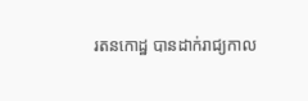រតនកោដ្ឋ បានដាក់រាជ្យកាល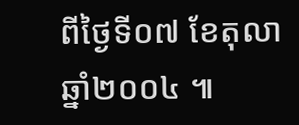ពីថ្ងៃទី០៧ ខែតុលា ឆ្នាំ២០០៤ ៕